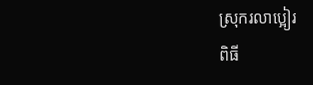ស្រុករលាប្អៀរ
ពិធី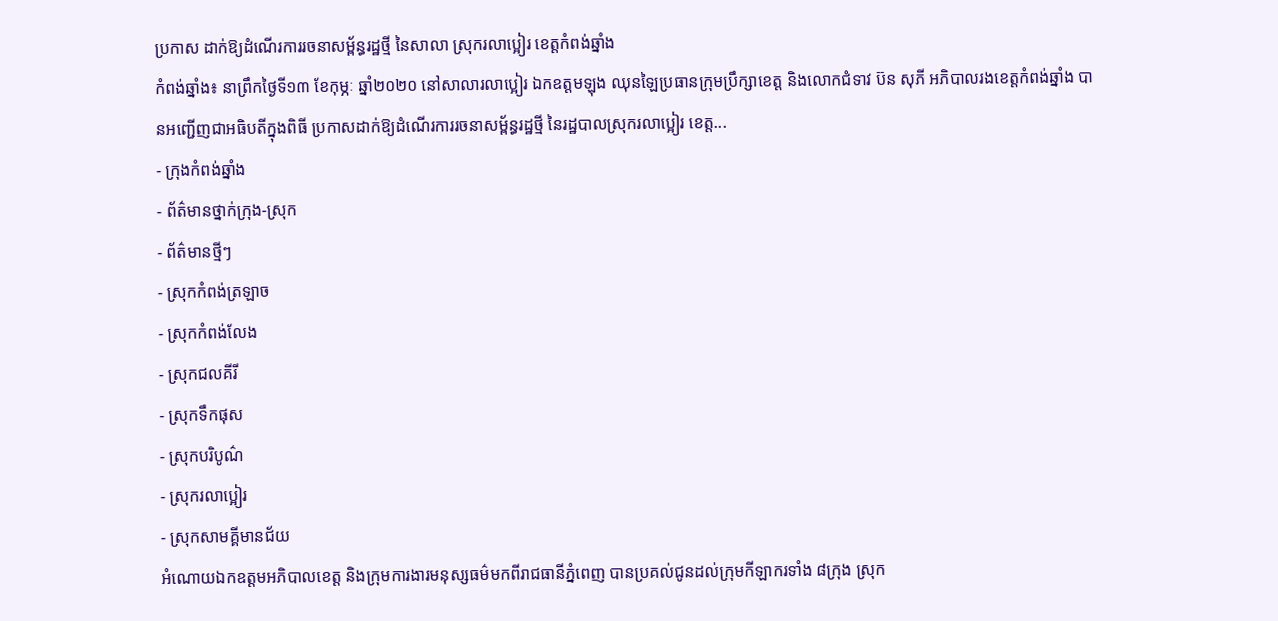ប្រកាស ដាក់ឱ្យដំណើរការរចនាសម្ព័ន្ធរដ្ឋថ្មី នៃសាលា ស្រុករលាប្អៀរ ខេត្តកំពង់ឆ្នាំង
កំពង់ឆ្នាំង៖ នាព្រឹកថ្ងៃទី១៣ ខែកុម្ភៈ ឆ្នាំ២០២០ នៅសាលារលាប្អៀរ ឯកឧត្តមឡុង ឈុនឡៃប្រធានក្រុមប្រឹក្សាខេត្ត និងលោកជំទាវ ប៊ន សុភី អភិបាលរងខេត្តកំពង់ឆ្នាំង បានអញ្ជើញជាអធិបតីក្នុងពិធី ប្រកាសដាក់ឱ្យដំណើរការរចនាសម្ព័ន្ធរដ្ឋថ្មី នៃរដ្ឋបាលស្រុករលាប្អៀរ ខេត្ត...
- ក្រុងកំពង់ឆ្នាំង
- ព័ត៌មានថ្នាក់ក្រុង-ស្រុក
- ព័ត៌មានថ្មីៗ
- ស្រុកកំពង់ត្រឡាច
- ស្រុកកំពង់លែង
- ស្រុកជលគីរី
- ស្រុកទឹកផុស
- ស្រុកបរិបូណ៌
- ស្រុករលាប្អៀរ
- ស្រុកសាមគ្គីមានជ័យ
អំណោយឯកឧត្ដមអភិបាលខេត្ត និងក្រុមការងារមនុស្សធម៌មកពីរាជធានីភ្នំពេញ បានប្រគល់ជូនដល់ក្រុមកីឡាករទាំង ៨ក្រុង ស្រុក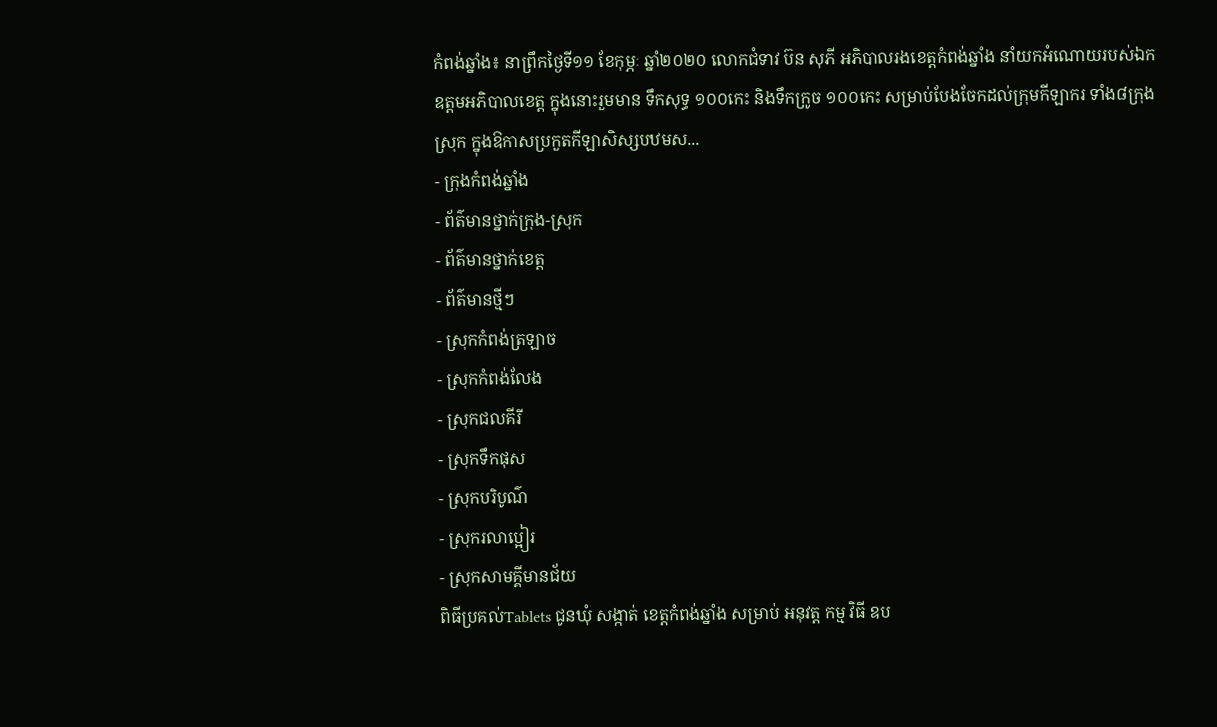កំពង់ឆ្នាំង៖ នាព្រឹកថ្ងៃទី១១ ខែកុម្ភៈ ឆ្នាំ២០២០ លោកជំទាវ ប៊ន សុភី អភិបាលរងខេត្តកំពង់ឆ្នាំង នាំយកអំណោយរបស់ឯកឧត្ដមអភិបាលខេត្ត ក្នុងនោះរួមមាន ទឹកសុទ្ធ ១០០កេះ និងទឹកក្រូច ១០០កេះ សម្រាប់បែងចែកដល់ក្រុមកីឡាករ ទាំង៨ក្រុង ស្រុក ក្នុងឱកាសប្រកួតកីឡាសិស្សបឋមស...
- ក្រុងកំពង់ឆ្នាំង
- ព័ត៌មានថ្នាក់ក្រុង-ស្រុក
- ព័ត៌មានថ្នាក់ខេត្ត
- ព័ត៌មានថ្មីៗ
- ស្រុកកំពង់ត្រឡាច
- ស្រុកកំពង់លែង
- ស្រុកជលគីរី
- ស្រុកទឹកផុស
- ស្រុកបរិបូណ៌
- ស្រុករលាប្អៀរ
- ស្រុកសាមគ្គីមានជ័យ
ពិធីប្រគល់Tablets ជូនឃុំ សង្កាត់ ខេត្តកំពង់ឆ្នាំង សម្រាប់ អនុវត្ត កម្ម វិធី ឧប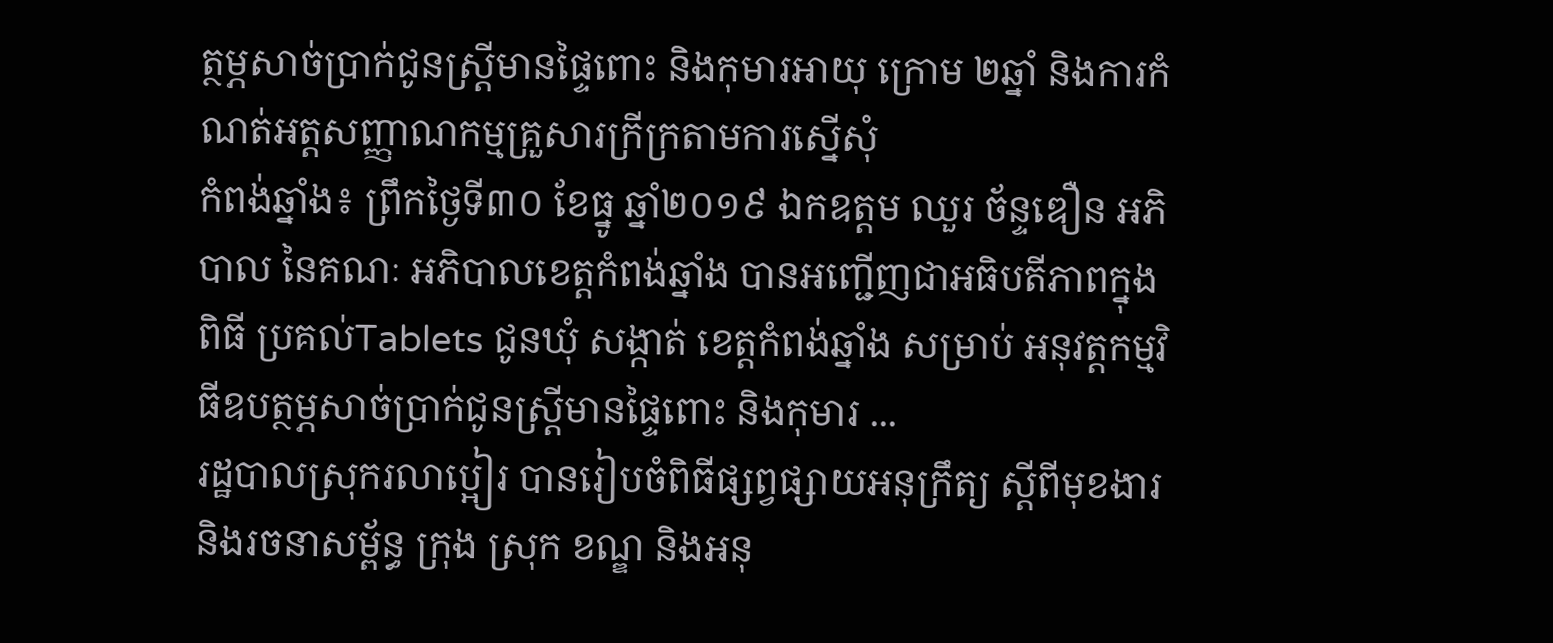ត្ថម្ភសាច់ប្រាក់ជូនស្ត្រីមានផ្ទៃពោះ និងកុមារអាយុ ក្រោម ២ឆ្នាំ និងការកំណត់អត្តសញ្ញាណកម្មគ្រួសារក្រីក្រតាមការស្នើសុំ
កំពង់ឆ្នាំង៖ ព្រឹកថ្ងៃទី៣០ ខែធ្នូ ឆ្នាំ២០១៩ ឯកឧត្តម ឈួរ ច័ន្ទឌឿន អភិបាល នៃគណៈ អភិបាលខេត្តកំពង់ឆ្នាំង បានអញ្ជើញជាអធិបតីភាពក្នុងពិធី ប្រគល់Tablets ជូនឃុំ សង្កាត់ ខេត្តកំពង់ឆ្នាំង សម្រាប់ អនុវត្តកម្មវិធីឧបត្ថម្ភសាច់ប្រាក់ជូនស្ត្រីមានផ្ទៃពោះ និងកុមារ ...
រដ្ឋបាលស្រុករលាប្អៀរ បានរៀបចំពិធីផ្សព្វផ្សាយអនុក្រឹត្យ ស្តីពីមុខងារ និងរចនាសម្ព័ន្ធ ក្រុង ស្រុក ខណ្ឌ និងអនុ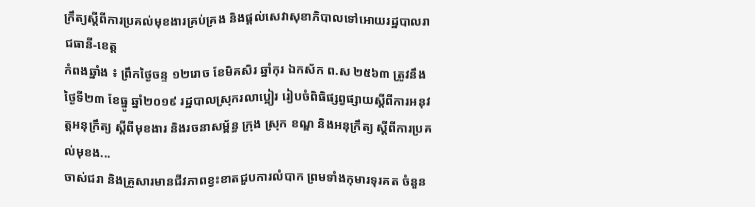ក្រឹត្យស្តីពីការប្រគល់មុខងារគ្រប់គ្រង និងផ្តល់សេវាសុខាភិបាលទៅអោយរដ្ឋបាលរាជធានី-ខេត្ត
កំពងឆ្នាំង ៖ ព្រឹកថ្ងៃចន្ទ ១២រោច ខែមិគសិរ ឆ្នាំកុរ ឯកស័ក ព.ស ២៥៦៣ ត្រូវនឹងថ្ងៃទី២៣ ខែធ្នូ ឆ្នាំ២០១៩ រដ្ឋបាលស្រុករលាប្អៀរ រៀបចំពិធិផ្សព្វផ្សាយស្តីពីការអនុវត្តអនុក្រឹត្យ ស្តីពីមុខងារ និងរចនាសម្ព័ន្ធ ក្រុង ស្រុក ខណ្ឌ និងអនុក្រឹត្យ ស្តីពីការប្រគល់មុខង...
ចាស់ជរា និងគ្រួសារមានជីវភាពខ្វះខាតជួបការលំបាក ព្រមទាំងកុមារទុរគត ចំនួន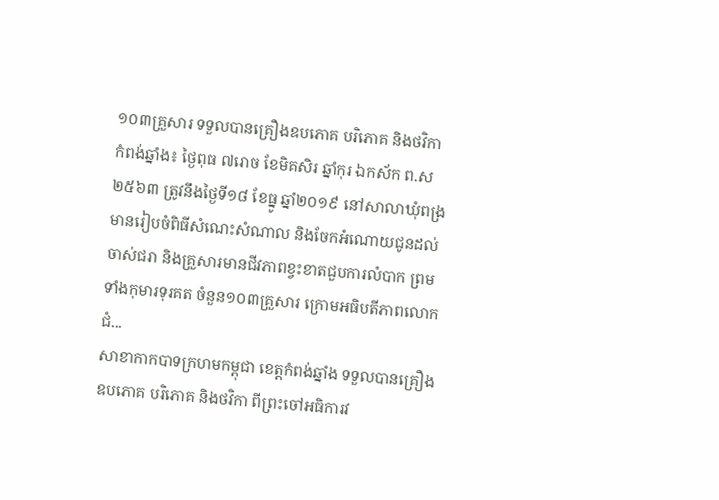១០៣គ្រួសារ ទទួលបានគ្រឿងឧបភោគ បរិភោគ និងថវិកា
កំពង់ឆ្នាំង៖ ថ្ងៃពុធ ៧រោច ខែមិគសិរ ឆ្នាំកុរ ឯកស័ក ព.ស ២៥៦៣ ត្រូវនឹងថ្ងៃទី១៨ ខែធ្នូ ឆ្នាំ២០១៩ នៅសាលាឃុំពង្រ មានរៀបចំពិធីសំណេះសំណាល និងចែកអំណោយជូនដល់ចាស់ជរា និងគ្រួសារមានជីវភាពខ្វះខាតជួបការលំបាក ព្រមទាំងកុមារទុរគត ចំនួន១០៣គ្រួសារ ក្រោមអធិបតីភាពលោកជំ...
សាខាកាកបាទក្រហមកម្ពុជា ខេត្តកំពង់ឆ្នាំង ទទួលបានគ្រឿងឧបភោគ បរិភោគ និងថវិកា ពីព្រះចៅអធិការវ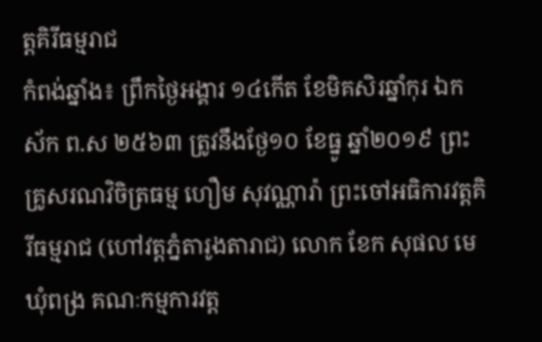ត្តគិរីធម្មរាជ
កំពង់ឆ្នាំង៖ ព្រឹកថ្ងៃអង្គារ ១៤កេីត ខែមិគសិរឆ្នាំកុរ ឯកស័ក ព.ស ២៥៦៣ ត្រូវនឹងថ្ងែ១០ ខែធ្នូ ឆ្នាំ២០១៩ ព្រះគ្រូសរណវិចិត្រធម្ម ហឿម សុវណ្ណារ៉ា ព្រះចៅអធិការវត្តគិរីធម្មរាជ (ហៅវត្តភ្នំតារូងតារាជ) លោក ខែក សុផល មេឃុំពង្រ គណៈកម្មការវត្ត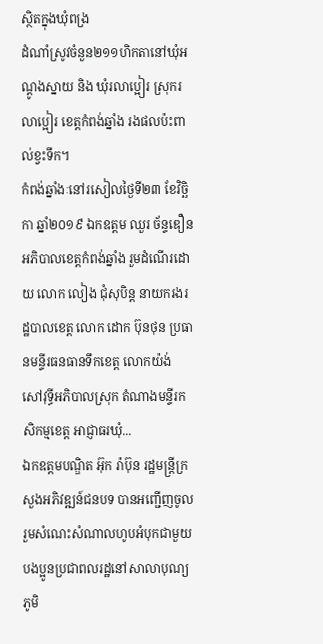ស្ថិតក្នុងឃុំពង្រ
ដំណាំស្រូវចំនួន២១១ហិកតានៅឃុំអណ្តូងស្នាយ និង ឃុំរលាប្អៀរ ស្រុករលាប្អៀរ ខេត្តកំពង់ឆ្នាំង រងផលប៉ះពាល់ខ្វះទឹក។
កំពង់ឆ្នាំងៈនៅរសៀលថ្ងៃទី២៣ ខែវិច្ឆិកា ឆ្នាំ២០១៩ ឯកឧត្តម ឈួរ ច័ន្ទឌឿន អភិបាលខេត្តកំពង់ឆ្នាំង រួមដំណើរដោយ លោក លៀង ជុំសុបិន្ត នាយករងរដ្ឋបាលខេត្ត លោក ដោក ប៊ុនថុន ប្រធានមន្ទីរធនធានទឹកខេត្ត លោកយ៉ង់ សៅវុទ្ធីអភិបាលស្រុក តំណាងមន្ទីរកសិកម្មខេត្ត អាជ្ញាធរឃុំ...
ឯកឧត្តមបណ្ឌិត អ៊ុក រ៉ាប៊ុន រដ្ឋមន្រ្តីក្រសួងអភិវឌ្ឍន៍ជនបទ បានអញ្ជេីញចូលរួមសំណេះសំណាលហូបអំបុកជាមួយបងប្អូនប្រជាពលរដ្ឋនៅសាលាបុណ្យភូមិ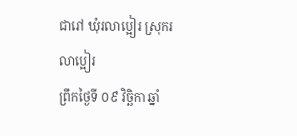ជារៅ ឃុំរលាប្អៀរ ស្រុករលាប្អៀរ
ព្រឹកថ្ងៃទី ០៩ វិច្ឆិកា ឆ្នាំ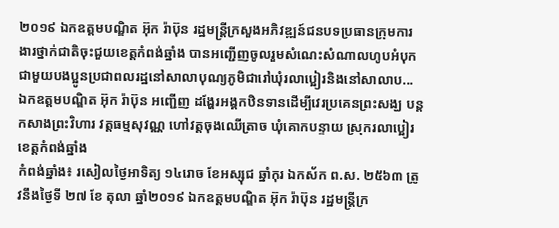២០១៩ ឯកឧត្តមបណ្ឌិត អ៊ុក រ៉ាប៊ុន រដ្ឋមន្រ្តីក្រសួងអភិវឌ្ឍន៍ជនបទប្រធានក្រុមការងារថ្នាក់ជាតិចុះជួយខេត្តកំពង់ឆ្នាំង បានអញ្ជេីញចូលរួមសំណេះសំណាលហូបអំបុកជាមួយបងប្អូនប្រជាពលរដ្ឋនៅសាលាបុណ្យភូមិជារៅឃុំរលាប្អៀរនិងនៅសាលាប...
ឯកឧត្តមបណ្ឌិត អ៊ុក រ៉ាប៊ុន អញ្ជើញ ដង្ហែរអង្គកឋិនទានដើម្បីវេរប្រគេនព្រះសង្ឃ បន្តកសាងព្រះវិហារ វត្តធម្មសុវណ្ណ ហៅវត្តចុងឈើត្រាច ឃុំគោកបន្ទាយ ស្រុករលាប្អៀរ ខេត្តកំពង់ឆ្នាំង
កំពង់ឆ្នាំង៖ រសៀលថ្ងៃអាទិត្យ ១៤រោច ខែអស្សុជ ឆ្នាំកុរ ឯកស័ក ព.ស. ២៥៦៣ ត្រូវនឹងថ្ងៃទី ២៧ ខែ តុលា ឆ្នាំ២០១៩ ឯកឧត្តមបណ្ឌិត អ៊ុក រ៉ាប៊ុន រដ្ឋមន្ត្រីក្រ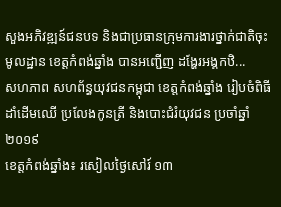សួងអភិវឌ្ឍន៍ជនបទ និងជាប្រធានក្រុមការងារថ្នាក់ជាតិចុះមូលដ្ឋាន ខេត្តកំពង់ឆ្នាំង បានអញ្ជើញ ដង្ហែរអង្គកឋិ...
សហភាព សហព័ន្ធយុវជនកម្ពុជា ខេត្តកំពង់ឆ្នាំង រៀបចំពិធីដាំដេីមឈេី ប្រលែងកូនត្រី និងបោះជំរំយុវជន ប្រចាំឆ្នាំ២០១៩
ខេត្តកំពង់ឆ្នាំង៖ រសៀលថ្ងៃសៅរ៍ ១៣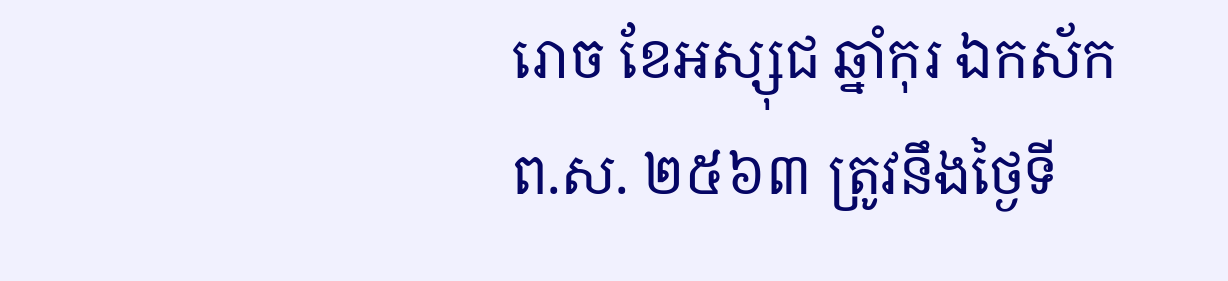រោច ខែអស្សុជ ឆ្នាំកុរ ឯកស័ក ព.ស. ២៥៦៣ ត្រូវនឹងថ្ងៃទី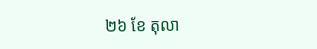២៦ ខែ តុលា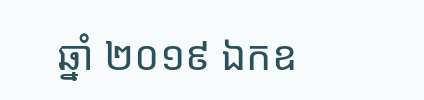ឆ្នាំ ២០១៩ ឯកឧ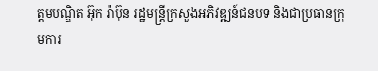ត្តមបណ្ឌិត អ៊ុក រ៉ាប៊ុន រដ្ឋមន្ត្រីក្រសួងអភិវឌ្ឍន៍ជនបទ និងជាប្រធានក្រុមការ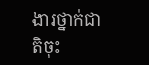ងារថ្នាក់ជាតិចុះ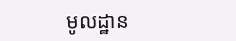មូលដ្ឋាន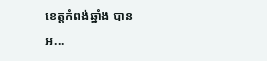ខេត្តកំពង់ឆ្នាំង បានអ...